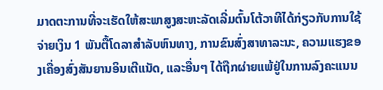ມາດຕະການທີ່ຈະເຮັດໃຫ້ສະພາສູງສະຫະລັດເລີ່ມຕົ້ນໂຕ້ວາທີໄດ້ກ່ຽວກັບການໃຊ້ຈ່າຍເງິນ 1 ພັນຕື້ໂດລາສຳລັບຫົນທາງ, ການຂົນສົ່ງສາທາລະນະ, ຄວາມແຮງຂອງເຄື່ອງສົ່ງສັນຍານອິນເຕີແນັດ, ແລະອື່ນໆ ໄດ້ຖືກຜ່າຍແພ້ຢູ່ໃນການລົງຄະແນນ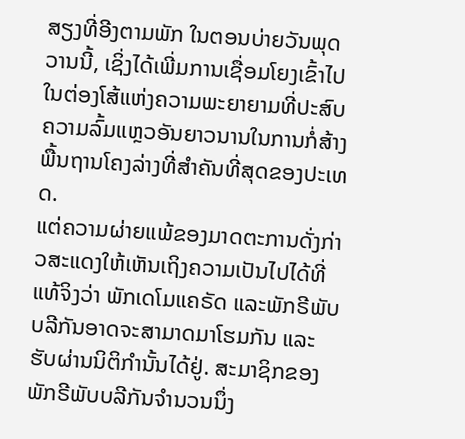ສຽງທີ່ອີງຕາມພັກ ໃນຕອນບ່າຍວັນພຸດວານນີ້, ເຊິ່ງໄດ້ເພີ່ມການເຊື່ອມໂຍງເຂົ້າໄປໃນຕ່ອງໂສ້ແຫ່ງຄວາມພະຍາຍາມທີ່ປະສົບຄວາມລົ້ມແຫຼວອັນຍາວນານໃນການກໍ່ສ້າງພື້ນຖານໂຄງລ່າງທີ່ສຳຄັນທີ່ສຸດຂອງປະເທດ.
ແຕ່ຄວາມຜ່າຍແພ້ຂອງມາດຕະການດັ່ງກ່າວສະແດງໃຫ້ເຫັນເຖິງຄວາມເປັນໄປໄດ້ທີ່ແທ້ຈິງວ່າ ພັກເດໂມແຄຣັດ ແລະພັກຣີພັບບລີກັນອາດຈະສາມາດມາໂຮມກັນ ແລະຮັບຜ່ານນິຕິກໍານັ້ນໄດ້ຢູ່. ສະມາຊິກຂອງພັກຣີພັບບລີກັນຈຳນວນນຶ່ງ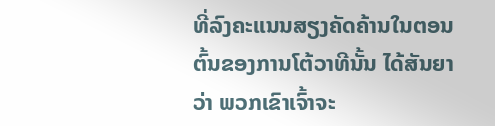ທີ່ລົງຄະແນນສຽງຄັດຄ້ານໃນຕອນຕົ້ນຂອງການໂຕ້ວາທີນັ້ນ ໄດ້ສັນຍາວ່າ ພວກເຂົາເຈົ້າຈະ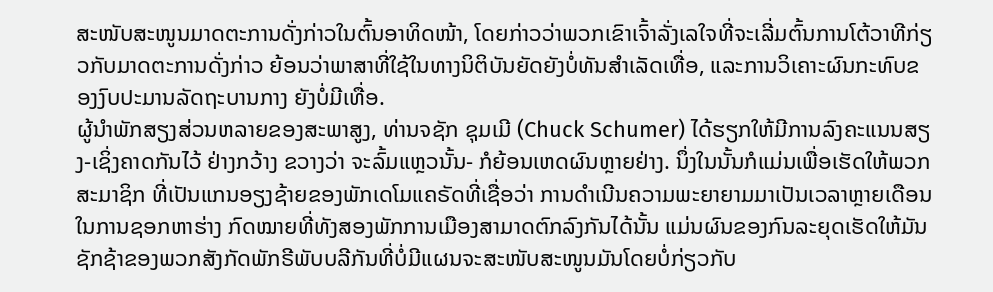ສະໜັບສະໜູນມາດຕະການດັ່ງກ່າວໃນຕົ້ນອາທິດໜ້າ, ໂດຍກ່າວວ່າພວກເຂົາເຈົ້າລັ່ງເລໃຈທີ່ຈະເລີ່ມຕົ້ນການໂຕ້ວາທີກ່ຽວກັບມາດຕະການດັ່ງກ່າວ ຍ້ອນວ່າພາສາທີ່ໃຊ້ໃນທາງນິຕິບັນຍັດຍັງບໍ່ທັນສຳເລັດເທື່ອ, ແລະການວິເຄາະຜົນກະທົບຂອງງົບປະມານລັດຖະບານກາງ ຍັງບໍ່ມີເທື່ອ.
ຜູ້ນຳພັກສຽງສ່ວນຫລາຍຂອງສະພາສູງ, ທ່ານຈຊັກ ຊຸມເມີ (Chuck Schumer) ໄດ້ຮຽກໃຫ້ມີການລົງຄະແນນສຽງ-ເຊິ່ງຄາດກັນໄວ້ ຢ່າງກວ້າງ ຂວາງວ່າ ຈະລົ້ມແຫຼວນັ້ນ- ກໍຍ້ອນເຫດຜົນຫຼາຍຢ່າງ. ນຶ່ງໃນນັ້ນກໍແມ່ນເພື່ອເຮັດໃຫ້ພວກສະມາຊິກ ທີ່ເປັນແກນອຽງຊ້າຍຂອງພັກເດໂມແຄຣັດທີ່ເຊື່ອວ່າ ການດໍາເນີນຄວາມພະຍາຍາມມາເປັນເວລາຫຼາຍເດືອນໃນການຊອກຫາຮ່າງ ກົດໝາຍທີ່ທັງສອງພັກການເມືອງສາມາດຕົກລົງກັນໄດ້ນັ້ນ ແມ່ນຜົນຂອງກົນລະຍຸດເຮັດໃຫ້ມັນຊັກຊ້າຂອງພວກສັງກັດພັກຣີພັບບລີກັນທີ່ບໍ່ມີແຜນຈະສະໜັບສະໜູນມັນໂດຍບໍ່ກ່ຽວກັບ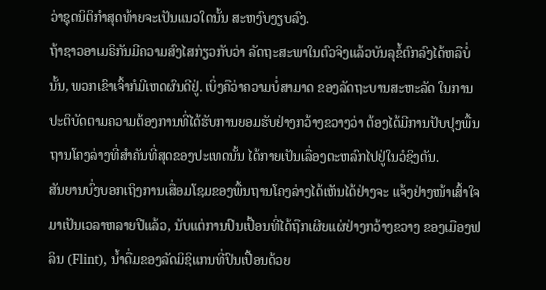ວ່າຊຸດນິຕິກໍາສຸດທ້າຍຈະເປັນແນວໃດນັ້ນ ສະຫງົບງຽບລົງ.
ຖ້າຊາວອາເມຣິກັນມີຄວາມສົງໄສກ່ຽວກັບວ່າ ລັດຖະສະພາໃນຕົວຈິງແລ້ວບັນລຸຂໍ້ຕົກລົງໄດ້ຫລືບໍ່ນັ້ນ, ພວກເຂົາເຈົ້າກໍມີເຫດຜົນດີຢູ່. ເບິ່ງຄືວ່າຄວາມບໍ່ສາມາດ ຂອງລັດຖະບານສະຫະລັດ ໃນການປະຕິບັດຕາມຄວາມຕ້ອງການທີ່ໄດ້ຮັບການຍອມຮັບຢ່າງກວ້າງຂວາງວ່າ ຕ້ອງໄດ້ມີການປັບປຸງພື້ນຖານໂຄງລ່າງທີ່ສຳຄັນທີ່ສຸດຂອງປະເທດນັ້ນ ໄດ້ກາຍເປັນເລື່ອງຕະຫລົກໄປຢູ່ໃນວໍຊິງຕັນ.
ສັນຍານບົ່ງບອກເຖິງການເສື່ອມໂຊມຂອງພື້ນຖານໂຄງລ່າງໄດ້ເຫັນໄດ້ຢ່າງຈະ ແຈ້ງຢ່າງໜ້າເສົ້າໃຈມາເປັນເວລາຫລາຍປີແລ້ວ, ນັບແຕ່ການປົນເປື້ອນທີ່ໄດ້ຖືກເຜີຍແຜ່ຢ່າງກວ້າງຂວາງ ຂອງເມືອງຟລິນ (Flint), ນໍ້າດື່ມຂອງລັດມິຊິແກນທີ່ປົນເປື້ອນດ້ວຍ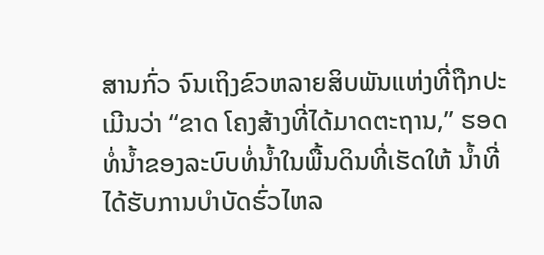ສານກົ່ວ ຈົນເຖິງຂົວຫລາຍສິບພັນແຫ່ງທີ່ຖືກປະເມີນວ່າ “ຂາດ ໂຄງສ້າງທີ່ໄດ້ມາດຕະຖານ,” ຮອດທໍ່ນໍ້າຂອງລະບົບທໍ່ນໍ້າໃນພື້ນດິນທີ່ເຮັດໃຫ້ ນໍ້າທີ່ໄດ້ຮັບການບຳບັດຮົ່ວໄຫລ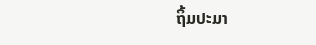ຖິ້ມປະມາ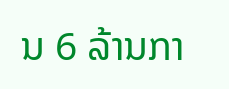ນ 6 ລ້ານກາ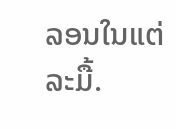ລອນໃນແຕ່ລະມື້.